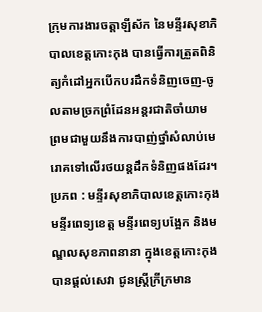ក្រុមការងារចត្តាឡីស័ក នៃមន្ទីរសុខាភិបាលខេត្តកោះកុង បានធ្វើការត្រួតពិនិត្យកំដៅអ្នកបើកបរដឹកទំនិញចេញ-ចូលតាមច្រកព្រំដែនអន្តរជាតិចាំយាម ព្រមជាមួយនឹងការបាញ់ថ្នាំសំលាប់មេរោគទៅលើរថយន្តដឹកទំនិញផងដែរ។ប្រភព : មន្ទីរសុខាភិបាលខេត្តកោះកុង
មន្ទីរពេទ្យខេត្ត មន្ទីរពេទ្យបង្អែក និងមណ្ឌលសុខភាពនានា ក្នុងខេត្តកោះកុង បានផ្ដល់សេវា ជូនស្ត្រីក្រីក្រមាន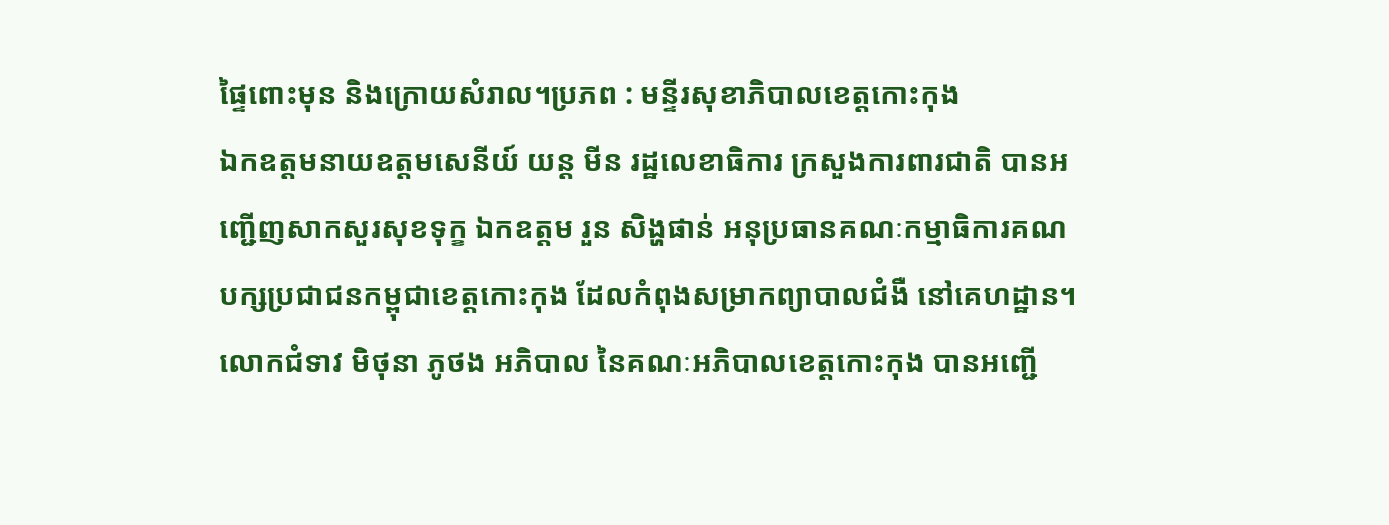ផ្ទៃពោះមុន និងក្រោយសំរាល។ប្រភព : មន្ទីរសុខាភិបាលខេត្តកោះកុង
ឯកឧត្តមនាយឧត្តមសេនីយ៍ យន្ត មីន រដ្ឋលេខាធិការ ក្រសួងការពារជាតិ បានអញ្ជើញសាកសួរសុខទុក្ខ ឯកឧត្តម រួន សិង្ហផាន់ អនុប្រធានគណៈកម្មាធិការគណបក្សប្រជាជនកម្ពុជាខេត្តកោះកុង ដែលកំពុងសម្រាកព្យាបាលជំងឺ នៅគេហដ្ឋាន។
លោកជំទាវ មិថុនា ភូថង អភិបាល នៃគណៈអភិបាលខេត្តកោះកុង បានអញ្ជើ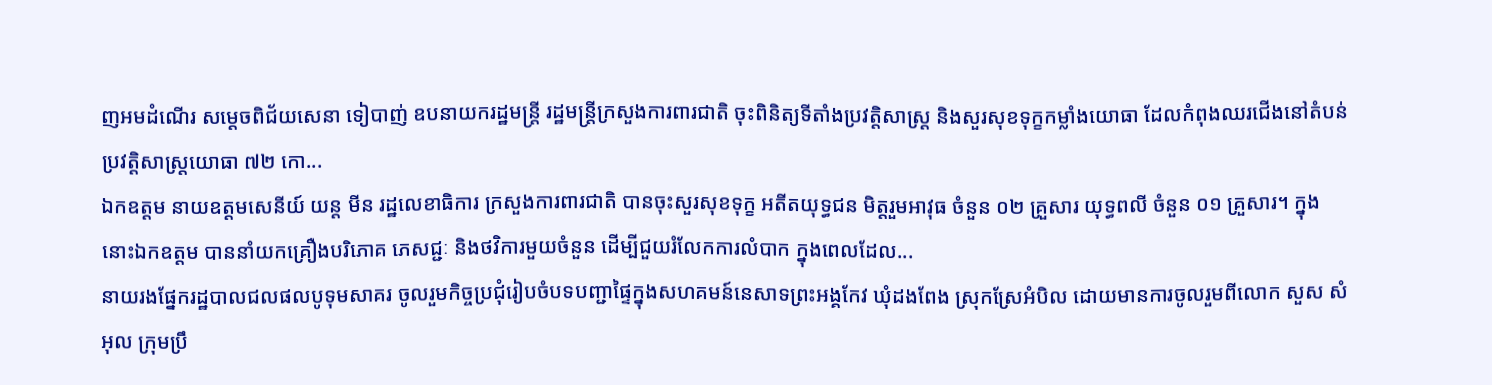ញអមដំណើរ សម្តេចពិជ័យសេនា ទៀបាញ់ ឧបនាយករដ្ឋមន្ត្រី រដ្ឋមន្ត្រីក្រសួងការពារជាតិ ចុះពិនិត្យទីតាំងប្រវត្តិសាស្ត្រ និងសួរសុខទុក្ខកម្លាំងយោធា ដែលកំពុងឈរជើងនៅតំបន់ប្រវត្តិសាស្ត្រយោធា ៧២ កោ...
ឯកឧត្តម នាយឧត្តមសេនីយ៍ យន្ត មីន រដ្ឋលេខាធិការ ក្រសួងការពារជាតិ បានចុះសួរសុខទុក្ខ អតីតយុទ្ធជន មិត្តរួមអាវុធ ចំនួន ០២ គ្រួសារ យុទ្ធពលី ចំនួន ០១ គ្រួសារ។ ក្នុងនោះឯកឧត្តម បាននាំយកគ្រឿងបរិភោគ ភេសជ្ជៈ និងថវិការមួយចំនួន ដើម្បីជួយរំលែកការលំបាក ក្នុងពេលដែល...
នាយរងផ្នែករដ្ឋបាលជលផលបូទុមសាគរ ចូលរួមកិច្ចប្រជុំរៀបចំបទបញ្ជាផ្ទៃក្នុងសហគមន៍នេសាទព្រះអង្គកែវ ឃុំដងពែង ស្រុកស្រែអំបិល ដោយមានការចូលរួមពីលោក សួស សំអុល ក្រុមប្រឹ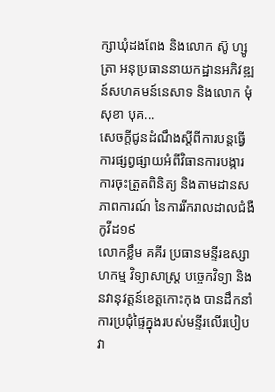ក្សាឃុំដងពែង និងលោក ស៊ូ ហ្សូត្រា អនុប្រធាននាយកដ្ឋានអភិវឌ្ឍន៍សហគមន៍នេសាទ និងលោក មុំ សុខា បុគ...
សេចក្តីជូនដំណឹងស្តីពីការបន្តធ្វើការផ្សព្វផ្សាយអំពីវិធានការបង្ការ ការចុះត្រួតពិនិត្យ និងតាមដានសភាពការណ៍ នៃការរីករាលដាលជំងឺកូវីដ១៩
លោកខ្លឹម គគីរ ប្រធានមន្ទីរឧស្សាហកម្ម វិទ្យាសាស្ត្រ បច្ចេកវិទ្យា និងនវានុវត្តន៍ខេត្តកោះកុង បានដឹកនាំការប្រជុំផ្ទៃក្នុងរបស់មន្ទីរលើរបៀបវា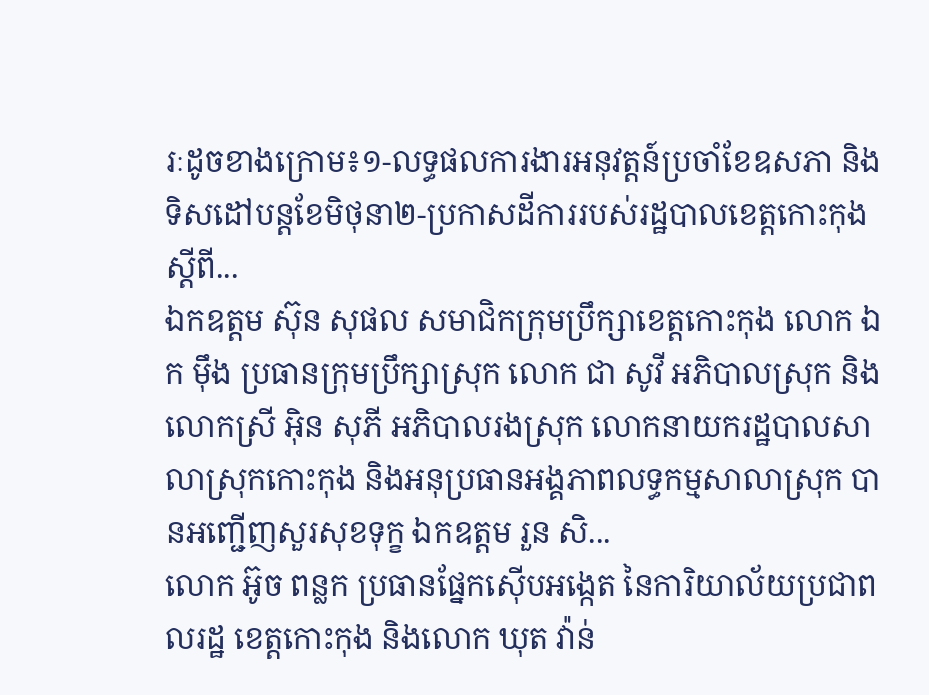រៈដូចខាងក្រោម៖១-លទ្ធផលការងារអនុវត្តន៍ប្រចាំខែឧសភា និងទិសដៅបន្តខែមិថុនា២-ប្រកាសដីការរបស់រដ្ឋបាលខេត្តកោះកុង ស្តីពី...
ឯកឧត្តម ស៊ុន សុផល សមាជិកក្រុមប្រឹក្សាខេត្តកោះកុង លោក ឯក ម៉ឹង ប្រធានក្រុមប្រឹក្សាស្រុក លោក ជា សូវី អភិបាលស្រុក និងលោកស្រី អ៊ិន សុភី អភិបាលរងស្រុក លោកនាយករដ្ឋបាលសាលាស្រុកកោះកុង និងអនុប្រធានអង្គភាពលទ្ធកម្មសាលាស្រុក បានអញ្ជើញសួរសុខទុក្ខ ឯកឧត្តម រួន សិ...
លោក អ៊ូច ពន្លក ប្រធានផ្នែកស៊ើបអង្កេត នៃការិយាល័យប្រជាពលរដ្ឋ ខេត្តកោះកុង និងលោក ឃុត វ៉ាន់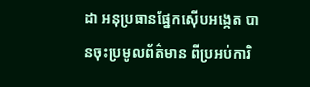ដា អនុប្រធានផ្នែកស៊ើបអង្កេត បានចុះប្រមូលព័ត៌មាន ពីប្រអប់ការិ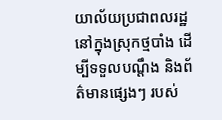យាល័យប្រជាពលរដ្ឋ នៅក្នុងស្រុកថ្មបាំង ដើម្បីទទួលបណ្តឹង និងព័ត៌មានផ្សេងៗ របស់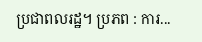ប្រជាពលរដ្ឋ។ ប្រភព : ការ...